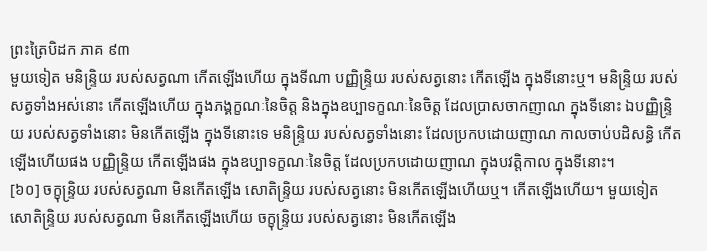ព្រះត្រៃបិដក ភាគ ៩៣
មួយទៀត មនិន្ទ្រិយ របស់សត្វណា កើតឡើងហើយ ក្នុងទីណា បញ្ញិន្ទ្រិយ របស់សត្វនោះ កើតឡើង ក្នុងទីនោះឬ។ មនិន្ទ្រិយ របស់សត្វទាំងអស់នោះ កើតឡើងហើយ ក្នុងភង្គក្ខណៈនៃចិត្ត និងក្នុងឧប្បាទក្ខណៈនៃចិត្ត ដែលប្រាសចាកញាណ ក្នុងទីនោះ ឯបញ្ញិន្ទ្រិយ របស់សត្វទាំងនោះ មិនកើតឡើង ក្នុងទីនោះទេ មនិន្ទ្រិយ របស់សត្វទាំងនោះ ដែលប្រកបដោយញាណ កាលចាប់បដិសន្ធិ កើតឡើងហើយផង បញ្ញិន្ទ្រិយ កើតឡើងផង ក្នុងឧប្បាទក្ខណៈនៃចិត្ត ដែលប្រកបដោយញាណ ក្នុងបវត្តិកាល ក្នុងទីនោះ។
[៦០] ចក្ខុន្ទ្រិយ របស់សត្វណា មិនកើតឡើង សោតិន្ទ្រិយ របស់សត្វនោះ មិនកើតឡើងហើយឬ។ កើតឡើងហើយ។ មួយទៀត សោតិន្ទ្រិយ របស់សត្វណា មិនកើតឡើងហើយ ចក្ខុន្ទ្រិយ របស់សត្វនោះ មិនកើតឡើង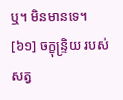ឬ។ មិនមានទេ។
[៦១] ចក្ខុន្ទ្រិយ របស់សត្វ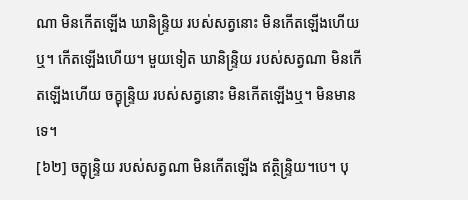ណា មិនកើតឡើង ឃានិន្ទ្រិយ របស់សត្វនោះ មិនកើតឡើងហើយឬ។ កើតឡើងហើយ។ មួយទៀត ឃានិន្ទ្រិយ របស់សត្វណា មិនកើតឡើងហើយ ចក្ខុន្ទ្រិយ របស់សត្វនោះ មិនកើតឡើងឬ។ មិនមានទេ។
[៦២] ចក្ខុន្ទ្រិយ របស់សត្វណា មិនកើតឡើង ឥត្ថិន្ទ្រិយ។បេ។ បុ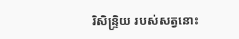រិសិន្ទ្រិយ របស់សត្វនោះ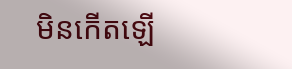មិនកើតឡើ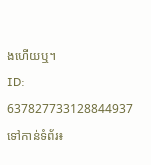ងហើយឬ។
ID: 637827733128844937
ទៅកាន់ទំព័រ៖